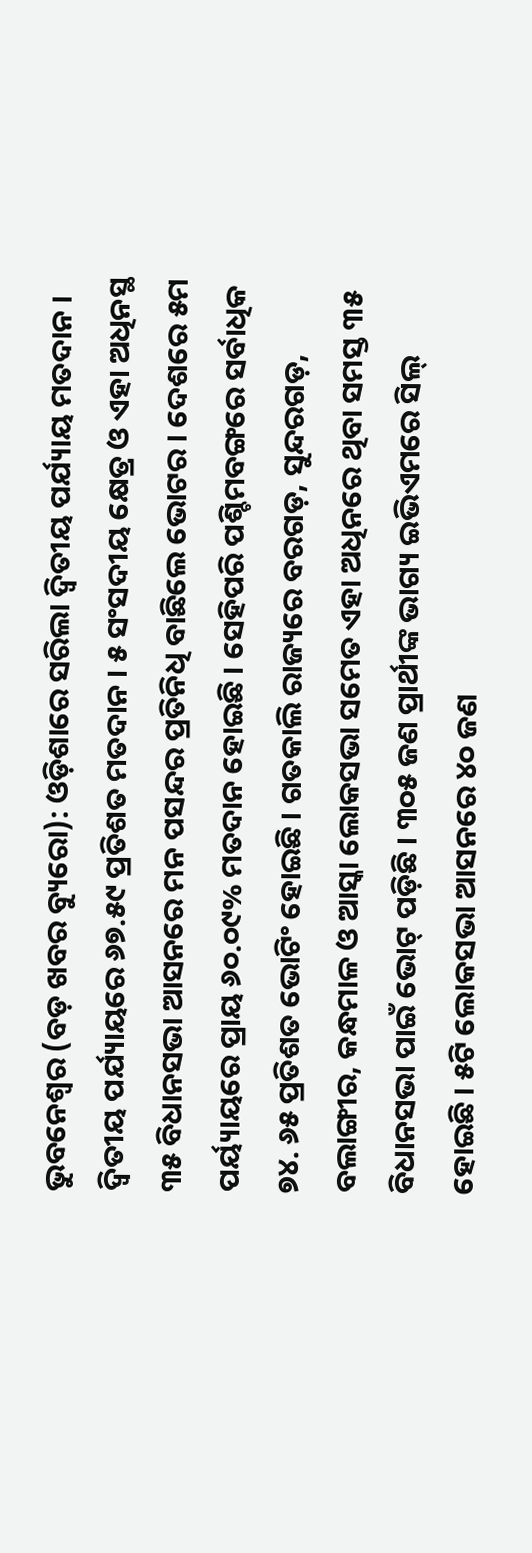ଭୁବନେଶ୍ୱର (ବଡ଼ ଖବର ବ୍ୟୁରୋ): ଓଡ଼ିଶାରେ ସରିଲା ଦ୍ୱିତୀୟ ପର୍ଯ୍ୟାୟ ମତଦାନ । ଦ୍ୱିତୀୟ ପର୍ଯ୍ୟାୟରେ ୬୭.୫୯ ପ୍ରତିଶତ ମତଦାନ । ୫ ସଂସଦୀୟ କ୍ଷେତ୍ର ଓ ଏହା ଅଧିନସ୍ଥ ୩୫ ବିଧାନସଭା ଆସନରେ ମନ ପସନ୍ଦର ପ୍ରତିନିଧି ବାଛିଲେ ଭୋଟର । ଦେଶରେ ୫ମ ପର୍ୟ୍ୟାୟରେ ପ୍ରାୟ ୬୦.୦୯% ମତଦାନ ହୋଇଛି । ସେହିପରି ପଶ୍ଚିମବଙ୍ଗରେ ସର୍ବାଧିକ ୭୪. ୬୫ ପ୍ରତିଶତ ଭୋଟିଂ ହୋଇଛି । ଗତକାଲି ରାଜ୍ୟରେ ବରଗଡ଼, ସୁନ୍ଦରଗଡ଼, ବଲାଙ୍ଗୀର, କନ୍ଧମାଳ ଓ ଆସ୍କା ଲୋକସଭା ସମେତ ଏହା ଅଧିନରେ ଥିବା ସମସ୍ତ ୩୫ ବିଧାନସଭା ପାଇଁ ଭୋଟ୍ ପଡ଼ିଛି । ୩୦୫ ଜଣ ପ୍ରାର୍ଥୀଙ୍କ ଭାଗ୍ୟ ଇଭିଏମରେ ସିଲ୍ ହୋଇଛି । ୫ଟି ଲୋକସଭା ଆସନରେ ୪୦ ଜଣ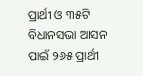ପ୍ରାର୍ଥୀ ଓ ୩୫ଟି ବିଧାନସଭା ଆସନ ପାଇଁ ୨୬୫ ପ୍ରାର୍ଥୀ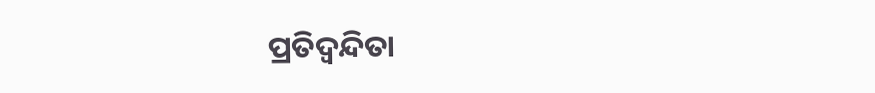ପ୍ରତିଦ୍ୱନ୍ଦିତା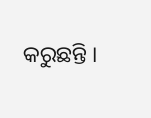କରୁଛନ୍ତି ।